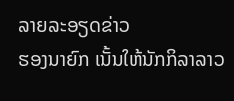ລາຍລະອຽດຂ່າວ
ຮອງນາຍົກ ເນັ້ນໃຫ້ນັກກິລາລາວ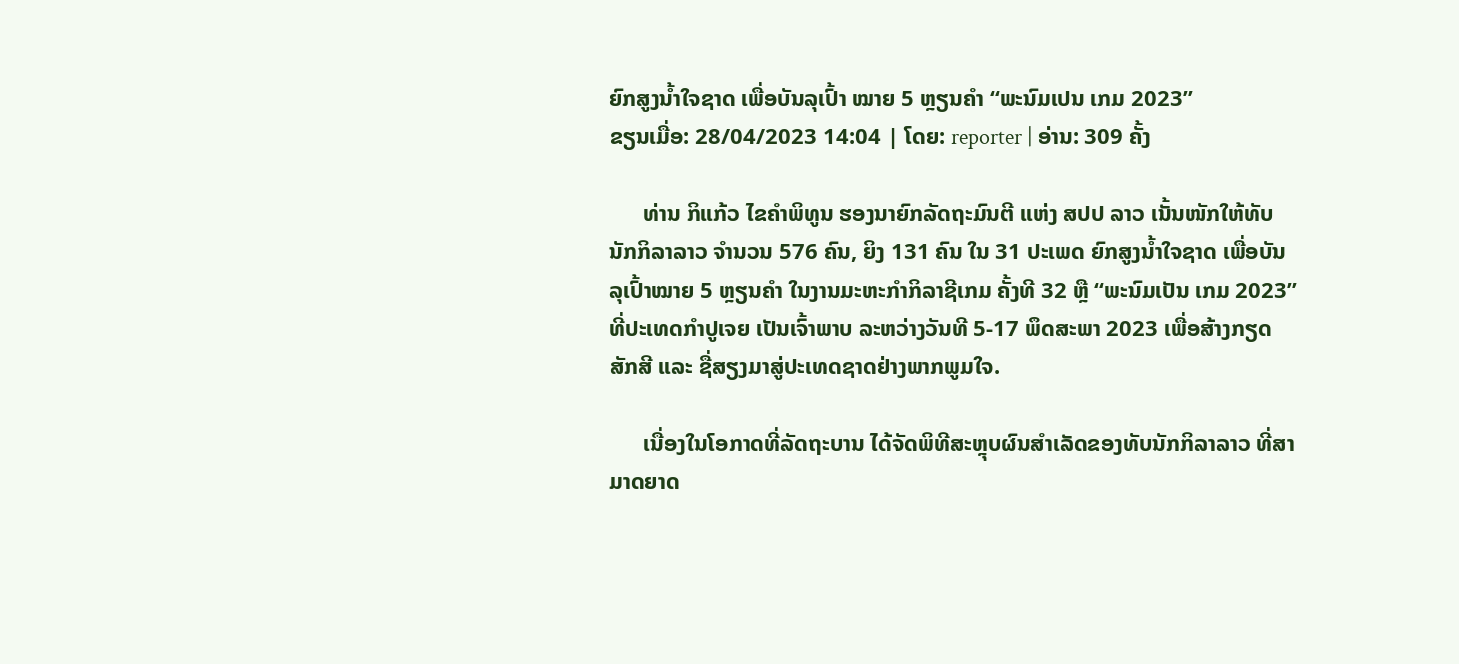ຍົກສູງນໍ້າໃຈຊາດ ເພື່ອບັນລຸເປົ້າ ໝາຍ 5 ຫຼຽນຄຳ “ພະນົມເປນ ເກມ 2023”
ຂຽນເມື່ອ: 28/04/2023 14:04 | ໂດຍ: reporter | ອ່ານ: 309 ຄັ້ງ

      ທ່ານ ກິແກ້ວ ໄຂຄຳພິທູນ ຮອງນາຍົກລັດຖະມົນຕີ ແຫ່ງ ສປປ ລາວ ເນັ້ນໜັກໃຫ້ທັບນັກກິລາລາວ ຈຳນວນ 576 ຄົນ, ຍິງ 131 ຄົນ ໃນ 31 ປະເພດ ຍົກສູງນໍ້າໃຈຊາດ ເພື່ອບັນລຸເປົ້າໝາຍ 5 ຫຼຽນຄຳ ໃນງານມະຫະກຳກິລາຊີເກມ ຄັ້ງທີ 32 ຫຼື “ພະນົມເປັນ ເກມ 2023” ທີ່ປະເທດກຳປູເຈຍ ເປັນເຈົ້າພາບ ລະຫວ່າງວັນທີ 5-17 ພຶດສະພາ 2023 ເພື່ອສ້າງກຽດສັກສີ ແລະ ຊື່ສຽງມາສູ່ປະເທດຊາດຢ່າງພາກພູມໃຈ.

      ເນື່ອງໃນໂອກາດທີ່ລັດຖະບານ ໄດ້ຈັດພິທີສະຫຼຸບຜົນສຳເລັດຂອງທັບນັກກິລາລາວ ທີ່ສາມາດຍາດ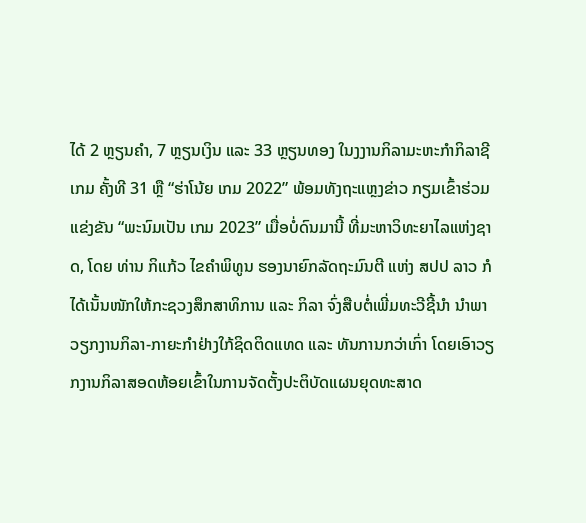ໄດ້ 2 ຫຼຽນຄຳ, 7 ຫຼຽນເງິນ ແລະ 33 ຫຼຽນທອງ ໃນງງານກິລາມະຫະກຳກິລາຊີເກມ ຄັ້ງທີ 31 ຫຼື “ຮ່າໂນ້ຍ ເກມ 2022” ພ້ອມທັງຖະແຫຼງຂ່າວ ກຽມເຂົ້າຮ່ວມແຂ່ງຂັນ “ພະນົມເປັນ ເກມ 2023” ເມື່ອບໍ່ດົນມານີ້ ທີ່ມະຫາວິທະຍາໄລແຫ່ງຊາດ, ໂດຍ ທ່ານ ກິແກ້ວ ໄຂຄຳພິທູນ ຮອງນາຍົກລັດຖະມົນຕີ ແຫ່ງ ສປປ ລາວ ກໍໄດ້ເນັ້ນໜັກໃຫ້ກະຊວງສຶກສາທິການ ແລະ ກິລາ ຈົ່ງສືບຕໍ່ເພີ່ມທະວີຊີ້ນຳ ນຳພາວຽກງານກິລາ-ກາຍະກຳຢ່າງໃກ້ຊິດຕິດແທດ ແລະ ທັນການກວ່າເກົ່າ ໂດຍເອົາວຽກງານກິລາສອດຫ້ອຍເຂົ້າໃນການຈັດຕັ້ງປະຕິບັດແຜນຍຸດທະສາດ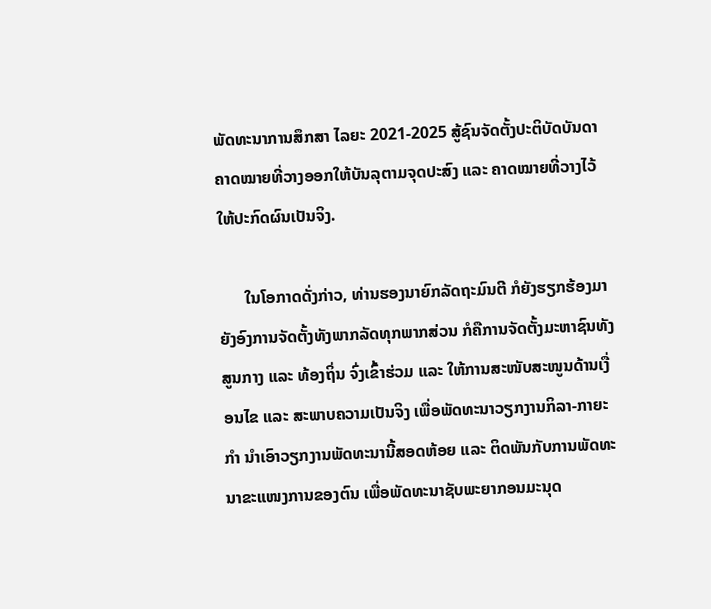ພັດທະນາການສຶກສາ ໄລຍະ 2021-2025 ສູ້ຊົນຈັດຕັ້ງປະຕິບັດບັນດາຄາດໝາຍທີ່ວາງອອກໃຫ້ບັນລຸຕາມຈຸດປະສົງ ແລະ ຄາດໝາຍທີ່ວາງໄວ້ໃຫ້ປະກົດຜົນເປັນຈິງ.

      ໃນໂອກາດດັ່ງກ່າວ, ທ່ານຮອງນາຍົກລັດຖະມົນຕີ ກໍຍັງຮຽກຮ້ອງມາຍັງອົງການຈັດຕັ້ງທັງພາກລັດທຸກພາກສ່ວນ ກໍຄືການຈັດຕັ້ງມະຫາຊົນທັງສູນກາງ ແລະ ທ້ອງຖິ່ນ ຈົ່ງເຂົ້າຮ່ວມ ແລະ ໃຫ້ການສະໜັບສະໜູນດ້ານເງື່ອນໄຂ ແລະ ສະພາບຄວາມເປັນຈິງ ເພື່ອພັດທະນາວຽກງານກິລາ-ກາຍະກຳ ນຳເອົາວຽກງານພັດທະນານີ້ສອດຫ້ອຍ ແລະ ຕິດພັນກັບການພັດທະນາຂະແໜງການຂອງຕົນ ເພື່ອພັດທະນາຊັບພະຍາກອນມະນຸດ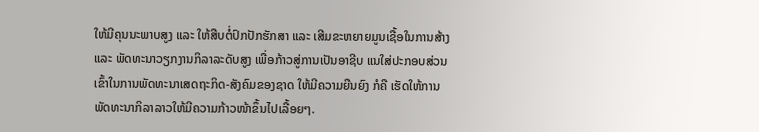ໃຫ້ມີຄຸນນະພາບສູງ ແລະ ໃຫ້ສືບຕໍ່ປົກປັກຮັກສາ ແລະ ເສີມຂະຫຍາຍມູນເຊື້ອໃນການສ້າງ ແລະ ພັດທະນາວຽກງານກິລາລະດັບສູງ ເພື່ອກ້າວສູ່ການເປັນອາຊີບ ແນໃສ່ປະກອບສ່ວນເຂົ້າໃນການພັດທະນາເສດຖະກິດ-ສັງຄົມຂອງຊາດ ໃຫ້ມີຄວາມຍືນຍົງ ກໍຄື ເຮັດໃຫ້ການພັດທະນາກິລາລາວໃຫ້ມີຄວາມກ້າວໜ້າຂຶ້ນໄປເລື້ອຍໆ.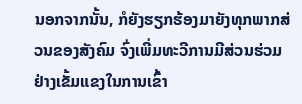ນອກຈາກນັ້ນ, ກໍຍັງຮຽກຮ້ອງມາຍັງທຸກພາກສ່ວນຂອງສັງຄົມ ຈົ່ງເພີ່ມທະວີການມີສ່ວນຮ່ວມຢ່າງເຂັ້ມແຂງໃນການເຂົ້າ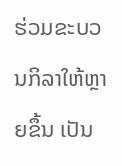ຮ່ວມຂະບວນກິລາໃຫ້ຫຼາຍຂຶ້ນ ເປັນ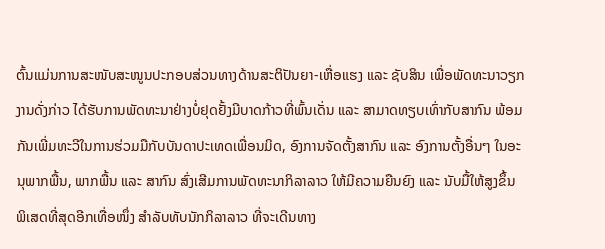ຕົ້ນແມ່ນການສະໜັບສະໜູນປະກອບສ່ວນທາງດ້ານສະຕິປັນຍາ-ເຫື່ອແຮງ ແລະ ຊັບສິນ ເພື່ອພັດທະນາວຽກງານດັ່ງກ່າວ ໄດ້ຮັບການພັດທະນາຢ່າງບໍ່ຢຸດຢັ້ງມີບາດກ້າວທີ່ພົ້ນເດັ່ນ ແລະ ສາມາດທຽບເທົ່າກັບສາກົນ ພ້ອມກັນເພີ່ມທະວີໃນການຮ່ວມມືກັບບັນດາປະເທດເພື່ອນມິດ, ອົງການຈັດຕັ້ງສາກົນ ແລະ ອົງການຕັ້ງອື່ນໆ ໃນອະນຸພາກພື້ນ, ພາກພື້ນ ແລະ ສາກົນ ສົ່ງເສີມການພັດທະນາກິລາລາວ ໃຫ້ມີຄວາມຍືນຍົງ ແລະ ນັບມື້ໃຫ້ສູງຂຶ້ນ ພິເສດທີ່ສຸດອີກເທື່ອໜຶ່ງ ສຳລັບທັບນັກກິລາລາວ ທີ່ຈະເດີນທາງ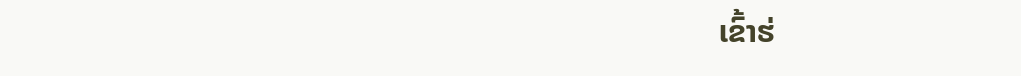ເຂົ້າຮ່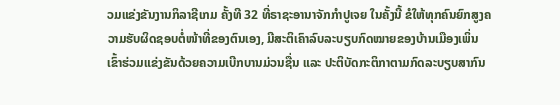ວມແຂ່ງຂັນງານກິລາຊີເກມ ຄັ້ງທີ 32 ທີ່ຣາຊະອານາຈັກກຳປູເຈຍ ໃນຄັ້ງນີ້ ຂໍໃຫ້ທຸກຄົນຍົກສູງຄວາມຮັບຜິດຊອບຕໍ່ໜ້າທີ່ຂອງຕົນເອງ, ມີສະຕິເຄົາລົບລະບຽບກົດໝາຍຂອງບ້ານເມືອງເພິ່ນ ເຂົ້າຮ່ວມແຂ່ງຂັນດ້ວຍຄວາມເບີກບານມ່ວນຊື່ນ ແລະ ປະຕິບັດກະຕິກາຕາມກົດລະບຽບສາກົນ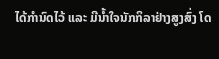ໄດ້ກຳນົດໄວ້ ແລະ ມີນໍ້າໃຈນັກກິລາຢ່າງສູງສົ່ງ ໂດ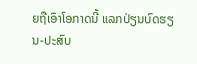ຍຖືເອົາໂອກາດນີ້ ແລກປ່ຽນບົດຮຽນ-ປະສົບ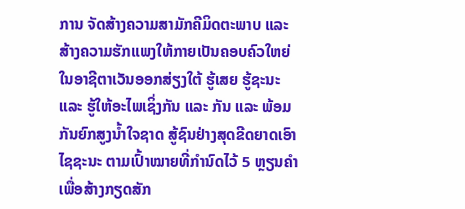ການ ຈັດສ້າງຄວາມສາມັກຄີມິດຕະພາບ ແລະ ສ້າງຄວາມຮັກແພງໃຫ້ກາຍເປັນຄອບຄົວໃຫຍ່ ໃນອາຊີຕາເວັນອອກສ່ຽງໃຕ້ ຮູ້ເສຍ ຮູ້ຊະນະ ແລະ ຮູ້ໃຫ້ອະໄພເຊິ່ງກັນ ແລະ ກັນ ແລະ ພ້ອມກັນຍົກສູງນໍ້າໃຈຊາດ ສູ້ຊົນຢ່າງສຸດຂີດຍາດເອົາໄຊຊະນະ ຕາມເປົ້າໝາຍທີ່ກຳນົດໄວ້ 5 ຫຼຽນຄຳ ເພື່ອສ້າງກຽດສັກ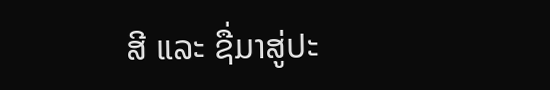ສີ ແລະ ຊື່ມາສູ່ປະ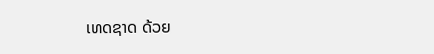ເທດຊາດ ດ້ວຍ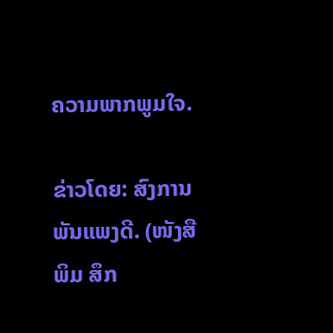ຄວາມພາກພູມໃຈ.

ຂ່າວໂດຍ: ສົງການ ພັນແພງດີ. (ໜັງສືພິມ ສຶກ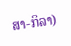ສາ-ກິລາ)